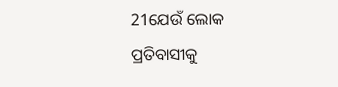21ଯେଉଁ ଲୋକ ପ୍ରତିବାସୀକୁ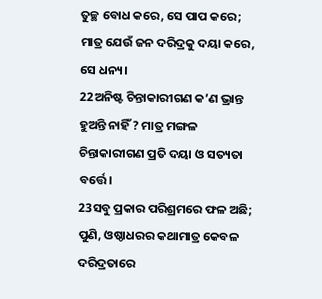ତୁଚ୍ଛ ବୋଧ କରେ, ସେ ପାପ କରେ; ମାତ୍ର ଯେଉଁ ଜନ ଦରିଦ୍ରକୁ ଦୟା କରେ, ସେ ଧନ୍ୟ।
22ଅନିଷ୍ଟ ଚିନ୍ତାକାରୀଗଣ କ’ଣ ଭ୍ରାନ୍ତ ହୁଅନ୍ତି ନାହିଁ ? ମାତ୍ର ମଙ୍ଗଳ ଚିନ୍ତାକାରୀଗଣ ପ୍ରତି ଦୟା ଓ ସତ୍ୟତା ବର୍ତ୍ତେ।
23ସବୁ ପ୍ରକାର ପରିଶ୍ରମରେ ଫଳ ଅଛି; ପୁଣି, ଓଷ୍ଠାଧରର କଥାମାତ୍ର କେବଳ ଦରିଦ୍ରତାରେ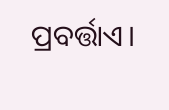ପ୍ରବର୍ତ୍ତାଏ।